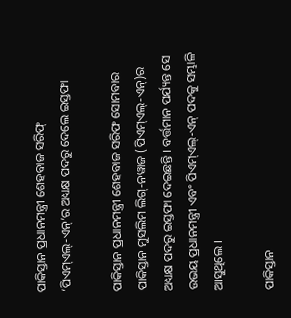ପାକିସ୍ତାନ ପ୍ରଧାନମନ୍ତ୍ରୀ ଶେହବାଜ ସରିଫ୍‌ ‘ପିଏମ୍‌ଏଲ୍‌-ଏନ୍‌’ର ଅଧ୍ୟକ୍ଷ ପଦରୁ ଦେଲେ ଇସ୍ତଫା

ପାକିସ୍ତାନ ପ୍ରଧାନମନ୍ତ୍ରୀ ଶେହବାଜ ସରିଫ ସୋମବାର ପାକିସ୍ତାନ ମୁସଲିମ ଲିଗ୍-ନୱାଜ (ପିଏମ୍‌ଏଲ୍‌-ଏନ୍‌)ର ଅଧ୍ୟକ୍ଷ ପଦରୁ ଇସ୍ତଫା ଦେଇଛନ୍ତି । ବର୍ତ୍ତମାନ ପର୍ଯ୍ୟନ୍ତ ସେ ଉଭୟ ପ୍ରଧାନମନ୍ତ୍ରୀ ଏବଂ ପିଏମ୍‌ଏଲ୍‌-ଏନ୍‌ ପଦକୁ ସମ୍ଭାଳି ଆସୁଥିଲେ ।

ପାକିସ୍ତାନ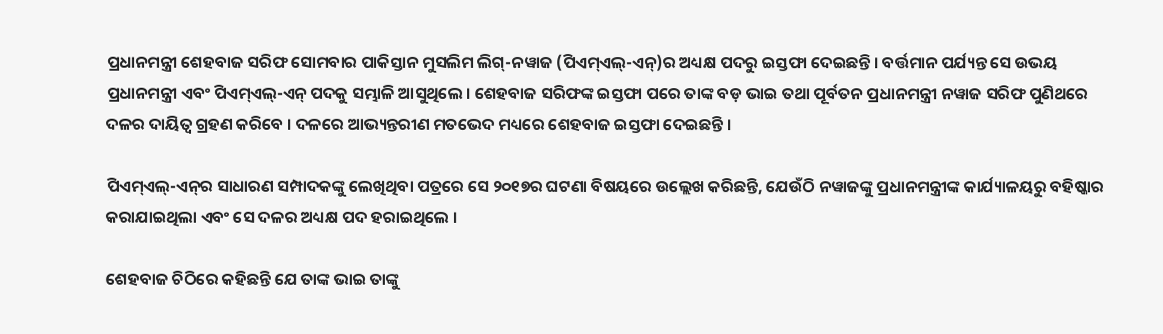ପ୍ରଧାନମନ୍ତ୍ରୀ ଶେହବାଜ ସରିଫ ସୋମବାର ପାକିସ୍ତାନ ମୁସଲିମ ଲିଗ୍-ନୱାଜ (ପିଏମ୍‌ଏଲ୍‌-ଏନ୍‌)ର ଅଧ୍ୟକ୍ଷ ପଦରୁ ଇସ୍ତଫା ଦେଇଛନ୍ତି । ବର୍ତ୍ତମାନ ପର୍ଯ୍ୟନ୍ତ ସେ ଉଭୟ ପ୍ରଧାନମନ୍ତ୍ରୀ ଏବଂ ପିଏମ୍‌ଏଲ୍‌-ଏନ୍‌ ପଦକୁ ସମ୍ଭାଳି ଆସୁଥିଲେ । ଶେହବାଜ ସରିଫଙ୍କ ଇସ୍ତଫା ପରେ ତାଙ୍କ ବଡ଼ ଭାଇ ତଥା ପୂର୍ବତନ ପ୍ରଧାନମନ୍ତ୍ରୀ ନୱାଜ ସରିଫ ପୁଣିଥରେ ଦଳର ଦାୟିତ୍ୱ ଗ୍ରହଣ କରିବେ । ଦଳରେ ଆଭ୍ୟନ୍ତରୀଣ ମତଭେଦ ମଧ୍ୟରେ ଶେହବାଜ ଇସ୍ତଫା ଦେଇଛନ୍ତି ।

ପିଏମ୍‌ଏଲ୍‌-ଏନ୍‌ର ସାଧାରଣ ସମ୍ପାଦକଙ୍କୁ ଲେଖିଥିବା ପତ୍ରରେ ସେ ୨୦୧୭ର ଘଟଣା ବିଷୟରେ ଉଲ୍ଲେଖ କରିଛନ୍ତି, ଯେଉଁଠି ନୱାଜଙ୍କୁ ପ୍ରଧାନମନ୍ତ୍ରୀଙ୍କ କାର୍ଯ୍ୟାଳୟରୁ ବହିଷ୍କାର କରାଯାଇଥିଲା ଏବଂ ସେ ଦଳର ଅଧ୍ୟକ୍ଷ ପଦ ହରାଇଥିଲେ ।

ଶେହବାଜ ଚିଠିରେ କହିଛନ୍ତି ଯେ ତାଙ୍କ ଭାଇ ତାଙ୍କୁ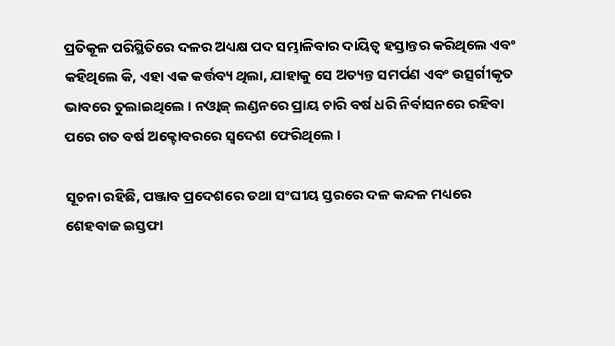ପ୍ରତିକୂଳ ପରିସ୍ଥିତିରେ ଦଳର ଅଧ୍ୟକ୍ଷ ପଦ ସମ୍ଭାଳିବାର ଦାୟିତ୍ୱ ହସ୍ତାନ୍ତର କରିଥିଲେ ଏବଂ କହିଥିଲେ କି, ଏହା ଏକ କର୍ତ୍ତବ୍ୟ ଥିଲା, ଯାହାକୁ ସେ ଅତ୍ୟନ୍ତ ସମର୍ପଣ ଏବଂ ଉତ୍ସର୍ଗୀକୃତ ଭାବରେ ତୁଲାଇଥିଲେ । ନଓ୍ଵାଜ୍‌ ଲଣ୍ଡନରେ ପ୍ରାୟ ଚାରି ବର୍ଷ ଧରି ନିର୍ବାସନରେ ରହିବା ପରେ ଗତ ବର୍ଷ ଅକ୍ଟୋବରରେ ସ୍ୱଦେଶ ଫେରିଥିଲେ ।

ସୂଚନା ରହିଛି, ପଞ୍ଜାବ ପ୍ରଦେଶରେ ତଥା ସଂଘୀୟ ସ୍ତରରେ ଦଳ କନ୍ଦଳ ମଧ୍ୟରେ ଶେହବାଜ ଇସ୍ତଫା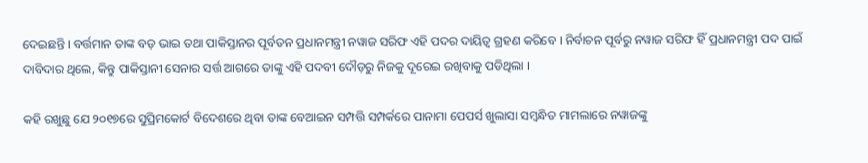ଦେଇଛନ୍ତି । ବର୍ତ୍ତମାନ ତାଙ୍କ ବଡ଼ ଭାଇ ତଥା ପାକିସ୍ତାନର ପୂର୍ବତନ ପ୍ରଧାନମନ୍ତ୍ରୀ ନୱାଜ ସରିଫ ଏହି ପଦର ଦାୟିତ୍ୱ ଗ୍ରହଣ କରିବେ । ନିର୍ବାଚନ ପୂର୍ବରୁ ନୱାଜ ସରିଫ ହିଁ ପ୍ରଧାନମନ୍ତ୍ରୀ ପଦ ପାଇଁ ଦାବିଦାର ଥିଲେ, କିନ୍ତୁ ପାକିସ୍ତାନୀ ସେନାର ସର୍ତ୍ତ ଆଗରେ ତାଙ୍କୁ ଏହି ପଦବୀ ଦୌଡ଼ରୁ ନିଜକୁ ଦୂରେଇ ରଖିବାକୁ ପଡିଥିଲା ।

କହି ରଖୁଛୁ ଯେ ୨୦୧୭ରେ ସୁପ୍ରିମକୋର୍ଟ ବିଦେଶରେ ଥିବା ତାଙ୍କ ବେଆଇନ ସମ୍ପତ୍ତି ସମ୍ପର୍କରେ ପାନାମା ପେପର୍ସ ଖୁଲାସା ସମ୍ବନ୍ଧିତ ମାମଲାରେ ନୱାଜଙ୍କୁ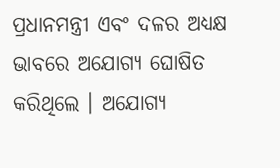ପ୍ରଧାନମନ୍ତ୍ରୀ ଏବଂ ଦଳର ଅଧ୍ୟକ୍ଷ ଭାବରେ ଅଯୋଗ୍ୟ ଘୋଷିତ କରିଥିଲେ । ଅଯୋଗ୍ୟ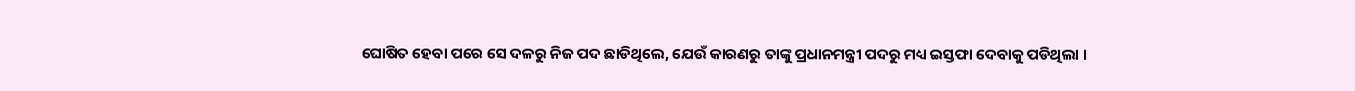ଘୋଷିତ ହେବା ପରେ ସେ ଦଳରୁ ନିଜ ପଦ ଛାଡିଥିଲେ, ଯେଉଁ କାରଣରୁ ତାଙ୍କୁ ପ୍ରଧାନମନ୍ତ୍ରୀ ପଦରୁ ମଧ୍ୟ ଇସ୍ତଫା ଦେବାକୁ ପଡିଥିଲା ।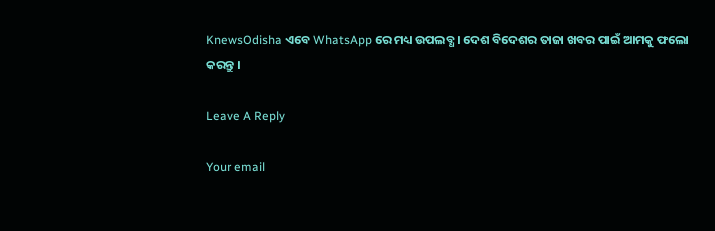KnewsOdisha ଏବେ WhatsApp ରେ ମଧ୍ୟ ଉପଲବ୍ଧ । ଦେଶ ବିଦେଶର ତାଜା ଖବର ପାଇଁ ଆମକୁ ଫଲୋ କରନ୍ତୁ ।

Leave A Reply

Your email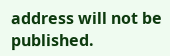address will not be published.